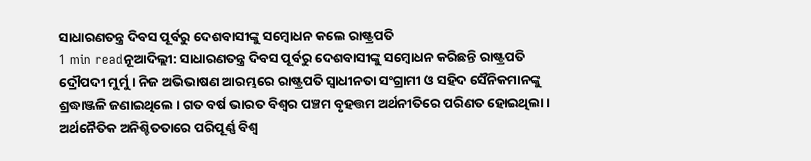ସାଧାରଣତନ୍ତ୍ର ଦିବସ ପୂର୍ବରୁ ଦେଶବାସୀଙ୍କୁ ସମ୍ବୋଧନ କଲେ ରାଷ୍ଟ୍ରପତି
1 min readନୂଆଦିଲ୍ଲୀ: ସାଧାରଣତନ୍ତ୍ର ଦିବସ ପୂର୍ବରୁ ଦେଶବାସୀଙ୍କୁ ସମ୍ବୋଧନ କରିଛନ୍ତି ରାଷ୍ଟ୍ରପତି ଦ୍ରୌପଦୀ ମୁର୍ମୁ । ନିଜ ଅଭିଭାଷଣ ଆରମ୍ଭରେ ରାଷ୍ଟ୍ରପତି ସ୍ବାଧୀନତା ସଂଗ୍ରାମୀ ଓ ସହିଦ ସୈନିକମାନଙ୍କୁ ଶ୍ରଦ୍ଧାଞ୍ଜଳି ଜଣାଇଥିଲେ । ଗତ ବର୍ଷ ଭାରତ ବିଶ୍ୱର ପଞ୍ଚମ ବୃହତ୍ତମ ଅର୍ଥନୀତିରେ ପରିଣତ ହୋଇଥିଲା । ଅର୍ଥନୈତିକ ଅନିଶ୍ଚିତତାରେ ପରିପୂର୍ଣ୍ଣ ବିଶ୍ୱ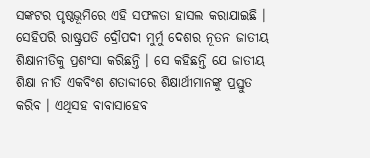ସଙ୍କଟର ପୃଷ୍ଠଭୂମିରେ ଏହି ସଫଳତା ହାସଲ କରାଯାଇଛି ।
ସେହିପରି ରାଷ୍ଟ୍ରପତି ଦ୍ରୌପଦୀ ମୁର୍ମୁ ଦେଶର ନୂତନ ଜାତୀୟ ଶିକ୍ଷାନୀତିକୁ ପ୍ରଶଂସା କରିଛନ୍ତି । ସେ କହିଛନ୍ତି ଯେ ଜାତୀୟ ଶିକ୍ଷା ନୀତି ଏକବିଂଶ ଶତାବ୍ଦୀରେ ଶିକ୍ଷାର୍ଥୀମାନଙ୍କୁ ପ୍ରସ୍ତୁତ କରିବ । ଏଥିସହ ବାବାସାହେବ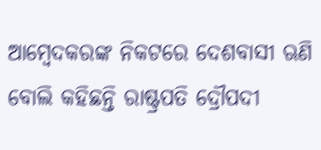ଆମ୍ବେଦକରଙ୍କ ନିକଟରେ ଦେଶବାସୀ ଋଣି ବୋଲି କହିଛନ୍ତି ରାଷ୍ଟ୍ରପତି ଦ୍ରୌପଦୀ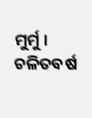ମୁର୍ମୁ । ଚଳିତବର୍ଷ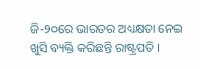ଜି-୨୦ରେ ଭାରତର ଅଧ୍ୟକ୍ଷତା ନେଇ ଖୁସି ବ୍ୟକ୍ତି କରିଛନ୍ତି ରାଷ୍ଟ୍ରପତି ।